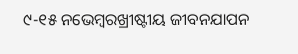୯-୧୫ ନଭେମ୍ବରଖ୍ରୀଷ୍ଟୀୟ ଜୀବନଯାପନ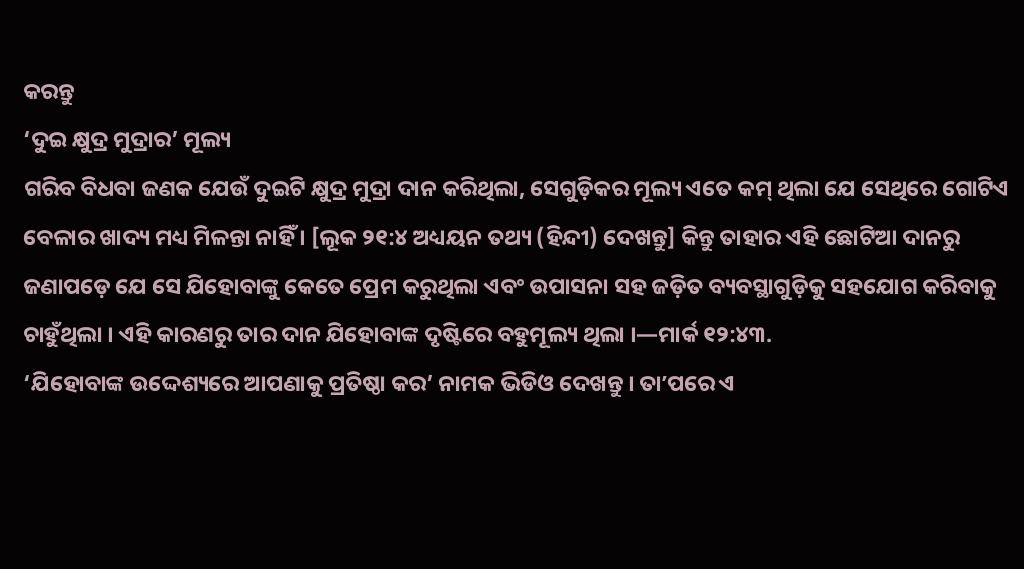କରନ୍ତୁ
‘ଦୁଇ କ୍ଷୁଦ୍ର ମୁଦ୍ରାର’ ମୂଲ୍ୟ
ଗରିବ ବିଧବା ଜଣକ ଯେଉଁ ଦୁଇଟି କ୍ଷୁଦ୍ର ମୁଦ୍ରା ଦାନ କରିଥିଲା, ସେଗୁଡ଼ିକର ମୂଲ୍ୟ ଏତେ କମ୍ ଥିଲା ଯେ ସେଥିରେ ଗୋଟିଏ ବେଳାର ଖାଦ୍ୟ ମଧ୍ୟ ମିଳନ୍ତା ନାହିଁ । [ଲୂକ ୨୧:୪ ଅଧ୍ୟୟନ ତଥ୍ୟ (ହିନ୍ଦୀ) ଦେଖନ୍ତୁ] କିନ୍ତୁ ତାହାର ଏହି ଛୋଟିଆ ଦାନରୁ ଜଣାପଡ଼େ ଯେ ସେ ଯିହୋବାଙ୍କୁ କେତେ ପ୍ରେମ କରୁଥିଲା ଏବଂ ଉପାସନା ସହ ଜଡ଼ିତ ବ୍ୟବସ୍ଥାଗୁଡ଼ିକୁ ସହଯୋଗ କରିବାକୁ ଚାହୁଁଥିଲା । ଏହି କାରଣରୁ ତାର ଦାନ ଯିହୋବାଙ୍କ ଦୃଷ୍ଟିରେ ବହୁମୂଲ୍ୟ ଥିଲା ।—ମାର୍କ ୧୨:୪୩.
‘ଯିହୋବାଙ୍କ ଉଦ୍ଦେଶ୍ୟରେ ଆପଣାକୁ ପ୍ରତିଷ୍ଠା କର’ ନାମକ ଭିଡିଓ ଦେଖନ୍ତୁ । ତାʼପରେ ଏ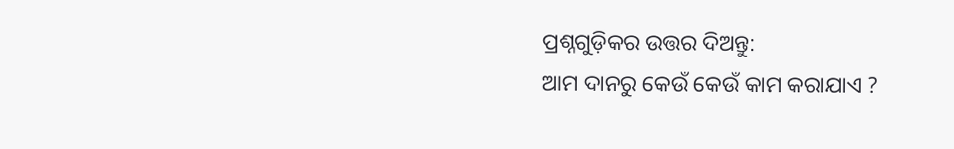ପ୍ରଶ୍ନଗୁଡ଼ିକର ଉତ୍ତର ଦିଅନ୍ତୁ:
ଆମ ଦାନରୁ କେଉଁ କେଉଁ କାମ କରାଯାଏ ?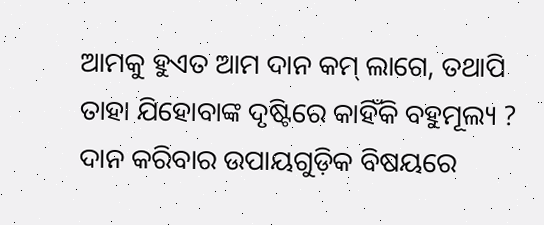ଆମକୁ ହୁଏତ ଆମ ଦାନ କମ୍ ଲାଗେ, ତଥାପି ତାହା ଯିହୋବାଙ୍କ ଦୃଷ୍ଟିରେ କାହିଁକି ବହୁମୂଲ୍ୟ ?
ଦାନ କରିବାର ଉପାୟଗୁଡ଼ିକ ବିଷୟରେ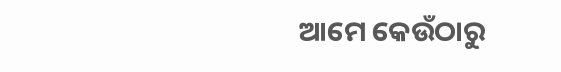ଆମେ କେଉଁଠାରୁ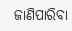ଜାଣିପାରିବା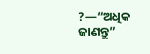?—“ଅଧିକ ଜାଣନ୍ତୁ”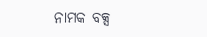ନାମକ ବକ୍ସ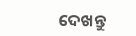ଦେଖନ୍ତୁ